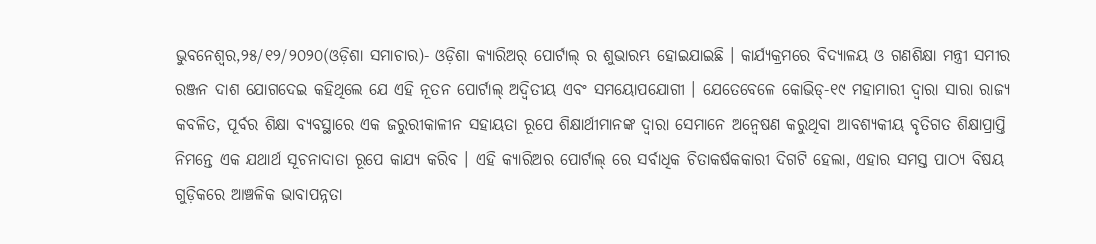ଭୁବନେଶ୍ୱର,୨୫/୧୨/୨୦୨୦(ଓଡ଼ିଶା ସମାଚାର)- ଓଡ଼ିଶା କ୍ୟାରିଅର୍ ପୋର୍ଟାଲ୍ ର ଶୁଭାରମ୍ଭ ହୋଇଯାଇଛି । କାର୍ଯ୍ୟକ୍ରମରେ ବିଦ୍ୟାଳୟ ଓ ଗଣଶିକ୍ଷା ମନ୍ତ୍ରୀ ସମୀର ରଞ୍ଜନ ଦାଶ ଯୋଗଦେଇ କହିଥିଲେ ଯେ ଏହି ନୂତନ ପୋର୍ଟାଲ୍ ଅଦ୍ୱିତୀୟ ଏବଂ ସମୟୋପଯୋଗୀ । ଯେତେବେଳେ କୋଭିଡ୍-୧୯ ମହାମାରୀ ଦ୍ୱାରା ସାରା ରାଜ୍ୟ କବଳିତ, ପୂର୍ବର ଶିକ୍ଷା ବ୍ୟବସ୍ଥାରେ ଏକ ଜରୁରୀକାଳୀନ ସହାୟତା ରୂପେ ଶିକ୍ଷାର୍ଥୀମାନଙ୍କ ଦ୍ୱାରା ସେମାନେ ଅନ୍ୱେଷଣ କରୁଥିବା ଆବଶ୍ୟକୀୟ ବୃତିଗତ ଶିକ୍ଷାପ୍ରାପ୍ତି ନିମନ୍ତେ ଏକ ଯଥାର୍ଥ ସୂଚନାଦାତା ରୂପେ କାଯ୍ୟ କରିବ । ଏହି କ୍ୟାରିଅର ପୋର୍ଟାଲ୍ ରେ ସର୍ବାଧିକ ଚିତାକର୍ଷକକାରୀ ଦିଗଟି ହେଲା, ଏହାର ସମସ୍ତ ପାଠ୍ୟ ବିଷୟ ଗୁଡ଼ିକରେ ଆଞ୍ଚଳିକ ଭାବାପନ୍ନତା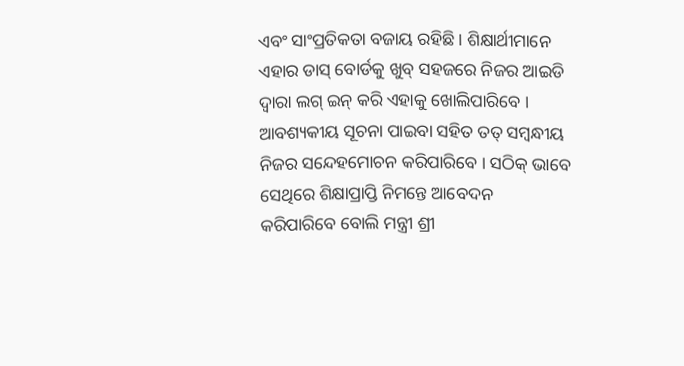ଏବଂ ସାଂପ୍ରତିକତା ବଜାୟ ରହିଛି । ଶିକ୍ଷାର୍ଥୀମାନେ ଏହାର ଡାସ୍ ବୋର୍ଡକୁ ଖୁବ୍ ସହଜରେ ନିଜର ଆଇଡି ଦ୍ୱାରା ଲଗ୍ ଇନ୍ କରି ଏହାକୁ ଖୋଲିପାରିବେ । ଆବଶ୍ୟକୀୟ ସୂଚନା ପାଇବା ସହିତ ତତ୍ ସମ୍ବନ୍ଧୀୟ ନିଜର ସନ୍ଦେହମୋଚନ କରିପାରିବେ । ସଠିକ୍ ଭାବେ ସେଥିରେ ଶିକ୍ଷାପ୍ରାପ୍ତି ନିମନ୍ତେ ଆବେଦନ କରିପାରିବେ ବୋଲି ମନ୍ତ୍ରୀ ଶ୍ରୀ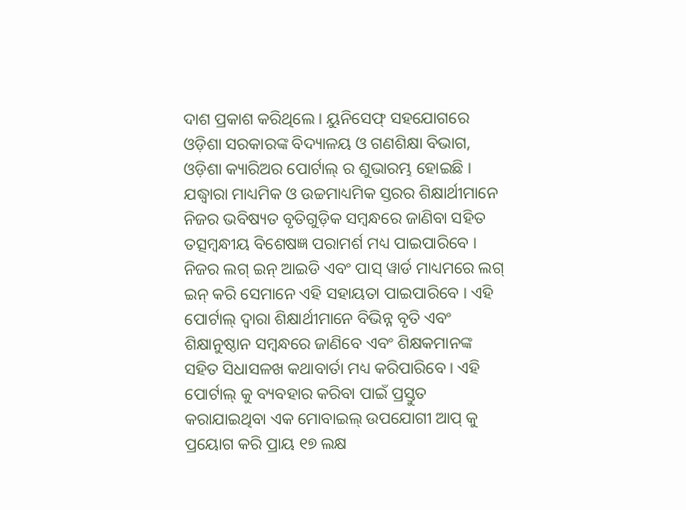ଦାଶ ପ୍ରକାଶ କରିଥିଲେ । ୟୁନିସେଫ୍ ସହଯୋଗରେ ଓଡ଼ିଶା ସରକାରଙ୍କ ବିଦ୍ୟାଳୟ ଓ ଗଣଶିକ୍ଷା ବିଭାଗ, ଓଡ଼ିଶା କ୍ୟାରିଅର ପୋର୍ଟାଲ୍ ର ଶୁଭାରମ୍ଭ ହୋଇଛି । ଯଦ୍ଧ୍ୱାରା ମାଧ୍ୟମିକ ଓ ଉଚ୍ଚମାଧ୍ୟମିକ ସ୍ତରର ଶିକ୍ଷାର୍ଥୀମାନେ ନିଜର ଭବିଷ୍ୟତ ବୃତିଗୁଡ଼ିକ ସମ୍ବନ୍ଧରେ ଜାଣିବା ସହିତ ତତ୍ସମ୍ବନ୍ଧୀୟ ବିଶେଷଜ୍ଞ ପରାମର୍ଶ ମଧ୍ୟ ପାଇପାରିବେ । ନିଜର ଲଗ୍ ଇନ୍ ଆଇଡି ଏବଂ ପାସ୍ ୱାର୍ଡ ମାଧ୍ୟମରେ ଲଗ୍ ଇନ୍ କରି ସେମାନେ ଏହି ସହାୟତା ପାଇପାରିବେ । ଏହି ପୋର୍ଟାଲ୍ ଦ୍ୱାରା ଶିକ୍ଷାର୍ଥୀମାନେ ବିଭିନ୍ନ ବୃତି ଏବଂ ଶିକ୍ଷାନୁଷ୍ଠାନ ସମ୍ବନ୍ଧରେ ଜାଣିବେ ଏବଂ ଶିକ୍ଷକମାନଙ୍କ ସହିତ ସିଧାସଳଖ କଥାବାର୍ତା ମଧ୍ୟ କରିପାରିବେ । ଏହି ପୋର୍ଟାଲ୍ କୁ ବ୍ୟବହାର କରିବା ପାଇଁ ପ୍ରସ୍ତୁତ କରାଯାଇଥିବା ଏକ ମୋବାଇଲ୍ ଉପଯୋଗୀ ଆପ୍ କୁ ପ୍ରୟୋଗ କରି ପ୍ରାୟ ୧୭ ଲକ୍ଷ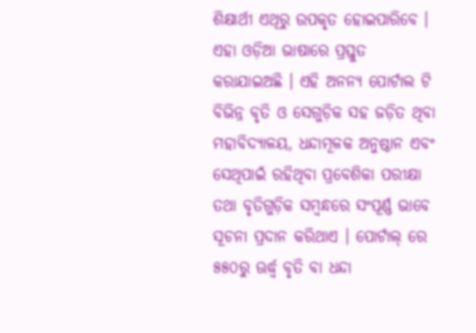ଶିକ୍ଷାର୍ଥୀ ଏଥିରୁ ଉପକୃତ ହୋଇପାରିବେ । ଏହା ଓଡ଼ିଆ ଭାଷାରେ ପ୍ରସ୍ତୁତ କରାଯାଇଅଛି । ଏହି ଅନନ୍ୟ ପୋର୍ଟାଲ ଟି ବିଭିନ୍ନ ବୃତି ଓ ସେଗୁଡ଼ିକ ସହ ଜଡ଼ିତ ଥିବା ମହାବିଦ୍ୟାଳୟ, ଧନ୍ଦାମୂଳକ ଅନୁଷ୍ଠାନ ଏବଂ ସେଥିପାଇଁ ରହିଥିବା ପ୍ରବେଶିକା ପରୀକ୍ଷା ତଥା ବୃତିଗୁଡ଼ିକ ସମ୍ବନ୍ଧରେ ସଂପୂର୍ଣ୍ଣ ଭାବେ ସୂଚନା ପ୍ରଦାନ କରିଥାଏ । ପୋର୍ଟାଲ୍ ରେ ୫୫୦ରୁ ଊର୍ଦ୍ଧ୍ୱ ବୃତି ବା ଧନ୍ଦା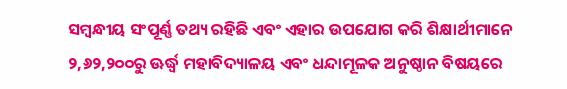ସମ୍ବନ୍ଧୀୟ ସଂପୂର୍ଣ୍ଣ ତଥ୍ୟ ରହିଛି ଏବଂ ଏହାର ଉପଯୋଗ କରି ଶିକ୍ଷାର୍ଥୀମାନେ ୨,୬୨,୨୦୦ରୁ ଊର୍ଦ୍ଧ୍ୱ ମହାବିଦ୍ୟାଳୟ ଏବଂ ଧନ୍ଦାମୂଳକ ଅନୁଷ୍ଠାନ ବିଷୟରେ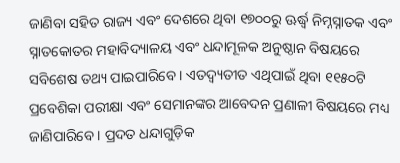ଜାଣିବା ସହିତ ରାଜ୍ୟ ଏବଂ ଦେଶରେ ଥିବା ୧୭୦୦ରୁ ଊର୍ଦ୍ଧ୍ୱ ନିମ୍ନସ୍ନାତକ ଏବଂ ସ୍ନାତକୋତର ମହାବିଦ୍ୟାଳୟ ଏବଂ ଧନ୍ଦାମୂଳକ ଅନୁଷ୍ଠାନ ବିଷୟରେ ସବିଶେଷ ତଥ୍ୟ ପାଇପାରିବେ । ଏତଦ୍ବ୍ୟତୀତ ଏଥିପାଇଁ ଥିବା ୧୧୫୦ଟି ପ୍ରବେଶିକା ପରୀକ୍ଷା ଏବଂ ସେମାନଙ୍କର ଆବେଦନ ପ୍ରଣାଳୀ ବିଷୟରେ ମଧ୍ୟ ଜାଣିପାରିବେ । ପ୍ରଦତ ଧନ୍ଦାଗୁଡ଼ିକ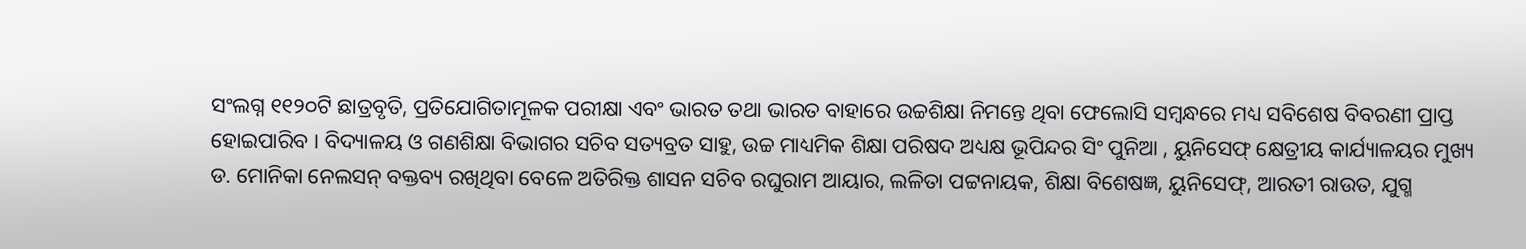ସଂଲଗ୍ନ ୧୧୨୦ଟି ଛାତ୍ରବୃତି, ପ୍ରତିଯୋଗିତାମୂଳକ ପରୀକ୍ଷା ଏବଂ ଭାରତ ତଥା ଭାରତ ବାହାରେ ଉଚ୍ଚଶିକ୍ଷା ନିମନ୍ତେ ଥିବା ଫେଲୋସି ସମ୍ବନ୍ଧରେ ମଧ୍ୟ ସବିଶେଷ ବିବରଣୀ ପ୍ରାପ୍ତ ହୋଇପାରିବ । ବିଦ୍ୟାଳୟ ଓ ଗଣଶିକ୍ଷା ବିଭାଗର ସଚିବ ସତ୍ୟବ୍ରତ ସାହୁ, ଉଚ୍ଚ ମାଧ୍ୟମିକ ଶିକ୍ଷା ପରିଷଦ ଅଧ୍ୟକ୍ଷ ଭୂପିନ୍ଦର ସିଂ ପୁନିଆ , ୟୁନିସେଫ୍ କ୍ଷେତ୍ରୀୟ କାର୍ଯ୍ୟାଳୟର ମୁଖ୍ୟ ଡ. ମୋନିକା ନେଲସନ୍ ବକ୍ତବ୍ୟ ରଖିଥିବା ବେଳେ ଅତିରିକ୍ତ ଶାସନ ସଚିବ ରଘୁରାମ ଆୟାର, ଲଳିତା ପଟ୍ଟନାୟକ, ଶିକ୍ଷା ବିଶେଷଜ୍ଞ, ୟୁନିସେଫ୍, ଆରତୀ ରାଉତ, ଯୁଗ୍ମ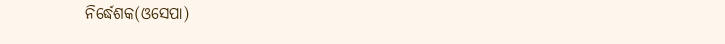ନିର୍ଦ୍ଧେଶକ(ଓସେପା)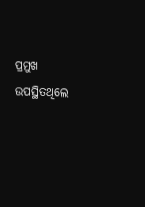ପ୍ରମୁଖ ଉପସ୍ଥିତଥିଲେ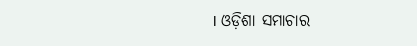। ଓଡ଼ିଶା ସମାଚାର